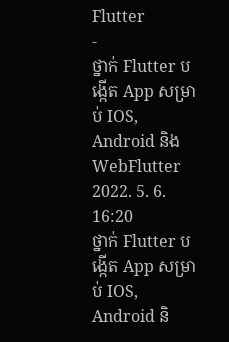Flutter
-
ថ្នាក់ Flutter បង្កើត App សម្រាប់ IOS, Android និង WebFlutter 2022. 5. 6. 16:20
ថ្នាក់ Flutter បង្កើត App សម្រាប់ IOS, Android និ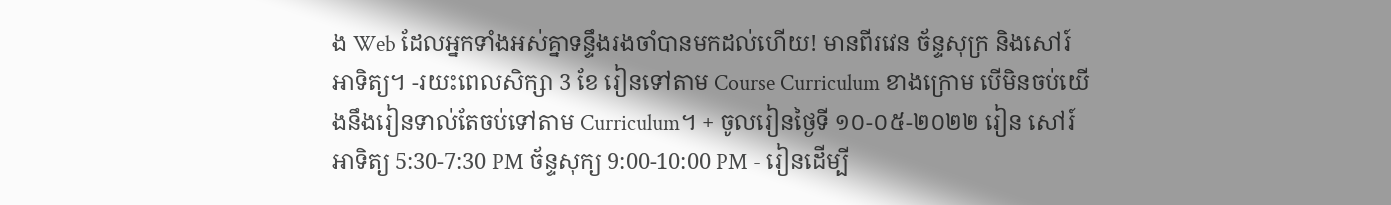ង Web ដែលអ្នកទាំងអស់គ្នាទន្ទឹងរងចាំបានមកដល់ហើយ! មានពីរវេន ច័ន្ទសុក្រ និងសៅរ៍អាទិត្យ។ -រយះពេលសិក្សា 3 ខែ រៀនទៅតាម Course Curriculum ខាងក្រោម បើមិនចប់យើងនឹងរៀនទាល់តែចប់ទៅតាម Curriculum។ + ចូលរៀនថ្ងៃទី ១០-០៥-២០២២ រៀន សៅរ៍អាទិត្យ 5:30-7:30 PM ច័ន្ទសុក្យ 9:00-10:00 PM - រៀនដើម្បី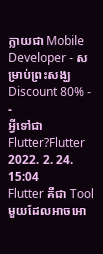ក្លាយជា Mobile Developer - សម្រាប់ព្រះសង្ឃ Discount 80% -
-
អ្វីទៅជា Flutter?Flutter 2022. 2. 24. 15:04
Flutter គឺជា Tool មួយដែលអាចអោ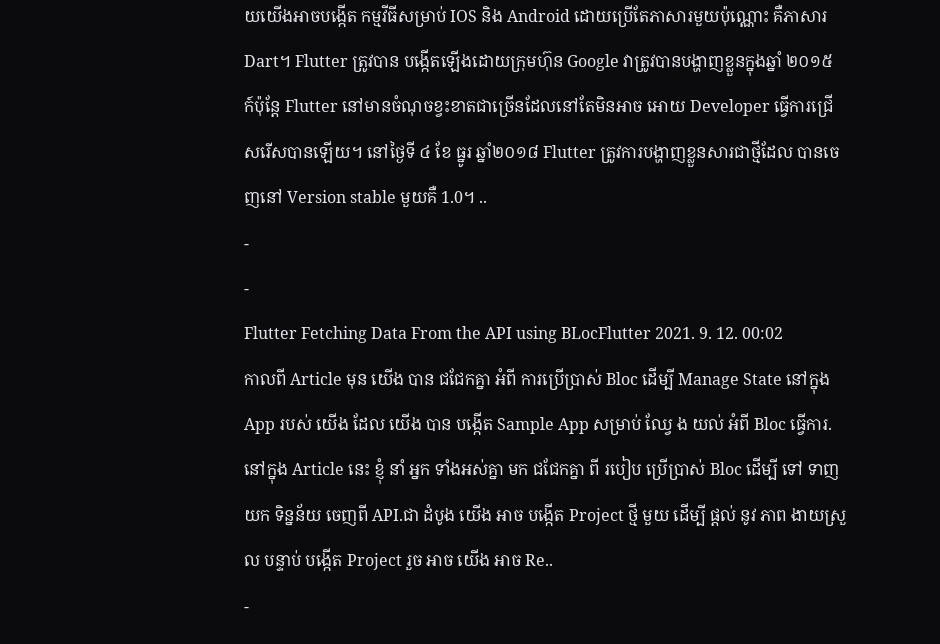យយើងអាចបង្កើត កម្មវីធីសម្រាប់ IOS និង Android ដោយប្រើតែភាសារមួយប៉ុណ្ណោះ គឺភាសារ Dart។ Flutter ត្រូវបាន បង្កើតឡើងដោយក្រុមហ៊ុន Google វាត្រូវបានបង្ហាញខ្លួនក្នុងឆ្នាំ ២០១៥ ក៍ប៉ុន្តែ Flutter នៅមានចំណុចខ្វះខាតជាច្រើនដែលនៅតែមិនអាច អោយ Developer ធ្វើការជ្រើសរើសបានឡើយ។ នៅថ្ងៃទី ៤ ខែ ធ្នូរ ឆ្នាំ២០១៨ Flutter ត្រូវការបង្ហាញខ្លួនសារជាថ្មីដែល បានចេញនៅ Version stable មួយគឺ 1.0។ ..
-
-
Flutter Fetching Data From the API using BLocFlutter 2021. 9. 12. 00:02
កាលពី Article មុន យើង បាន ជជែកគ្នា អំពី ការប្រើប្រាស់ Bloc ដើម្បី Manage State នៅក្នុង App របស់ យើង ដែល យើង បាន បង្កើត Sample App សម្រាប់ ឈ្វែ ង យល់ អំពី Bloc ធ្វើការ.នៅក្នុង Article នេះ ខ្ញុំ នាំ អ្នក ទាំងអស់គ្នា មក ជជែកគ្នា ពី របៀប ប្រើប្រាស់ Bloc ដើម្បី ទៅ ទាញ យក ទិន្នន័យ ចេញពី API.ជា ដំបូង យើង អាច បង្កើត Project ថ្មី មួយ ដើម្បី ផ្ដល់ នូវ ភាព ងាយស្រួល បន្ទាប់ បង្កើត Project រួច អាច យើង អាច Re..
-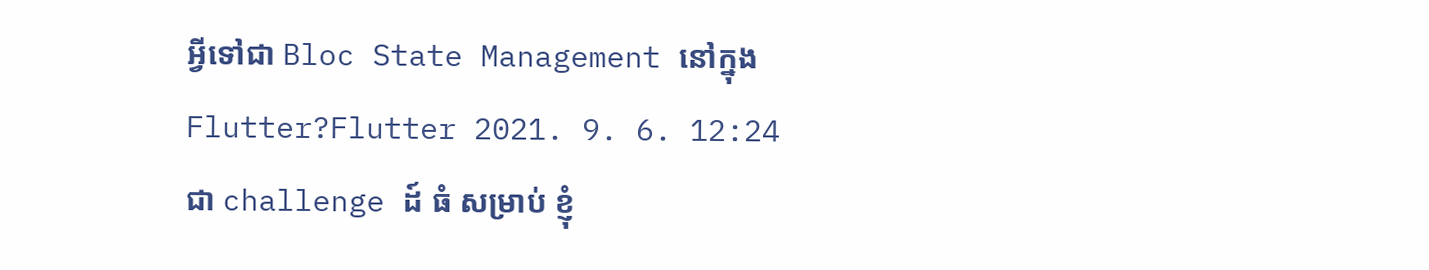អ្វីទៅជា Bloc State Management នៅក្នុង Flutter?Flutter 2021. 9. 6. 12:24
ជា challenge ដ៍ ធំ សម្រាប់ ខ្ញុំ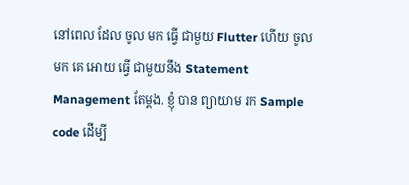នៅពេល ដែល ចូល មក ធ្វើ ជាមួយ Flutter ហើយ ចូល មក គេ អោយ ធ្វើ ជាមួយនឹង Statement Management តែម្ដង. ខ្ញុំ បាន ព្យាយាម រក Sample code ដើម្បី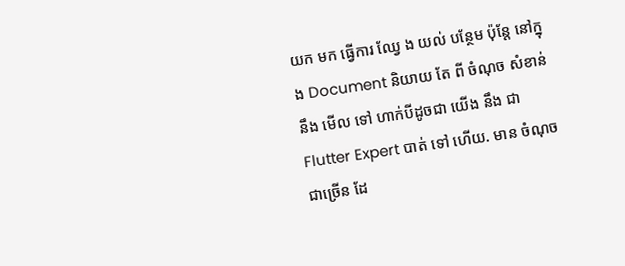យក មក ធ្វើការ ឈ្វែ ង យល់ បន្ថែម ប៉ុន្តែ នៅក្នុង Document និយាយ តែ ពី ចំណុច សំខាន់ នឹង មើល ទៅ ហាក់បីដូចជា យើង នឹង ជា Flutter Expert បាត់ ទៅ ហើយ. មាន ចំណុច ជាច្រើន ដែ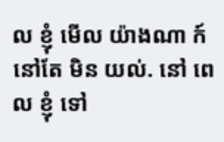ល ខ្ញុំ មើល យ៉ាងណា ក៍ នៅតែ មិន យល់. នៅ ពេល ខ្ញុំ ទៅ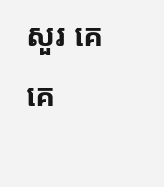សួរ គេ គេ